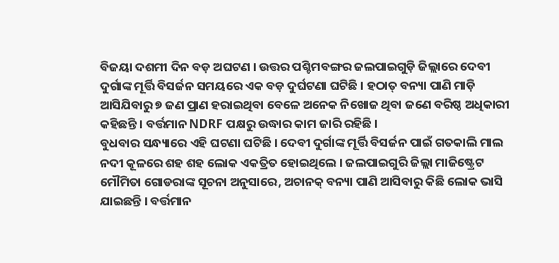ବିଜୟା ଦଶମୀ ଦିନ ବଡ଼ ଅଘଟଣ । ଉତ୍ତର ପଶ୍ଚିମବଙ୍ଗର ଜଲପାଇଗୁଡ଼ି ଜିଲ୍ଲାରେ ଦେବୀ ଦୁର୍ଗାଙ୍କ ମୂର୍ତ୍ତି ବିସର୍ଜନ ସମୟରେ ଏକ ବଡ଼ ଦୁର୍ଘଟଣା ଘଟିଛି । ହଠାତ୍ ବନ୍ୟା ପାଣି ମାଡ଼ି ଆସିଯିବାରୁ ୭ ଜଣ ପ୍ରାଣ ହରାଇଥିବା ବେଳେ ଅନେକ ନିଖୋଜ ଥିବା ଜଣେ ବରିଷ୍ଠ ଅଧିକାରୀ କହିଛନ୍ତି । ବର୍ତ୍ତମାନ NDRF ପକ୍ଷରୁ ଉଦ୍ଧାର କାମ ଜାରି ରହିଛି ।
ବୁଧବାର ସନ୍ଧ୍ୟାରେ ଏହି ଘଟଣା ଘଟିଛି । ଦେବୀ ଦୁର୍ଗାଙ୍କ ମୂର୍ତ୍ତି ବିସର୍ଜନ ପାଇଁ ଗତକାଲି ମାଲ ନଦୀ କୂଳରେ ଶହ ଶହ ଲୋକ ଏକତ୍ରିତ ହୋଇଥିଲେ । ଜଲପାଇଗୁରି ଜିଲ୍ଲା ମାଜିଷ୍ଟ୍ରେଟ ମୌମିତା ଗୋଡରାଙ୍କ ସୂଚନା ଅନୁସାରେ, ଅଚାନକ୍ ବନ୍ୟା ପାଣି ଆସିବାରୁ କିଛି ଲୋକ ଭାସି ଯାଇଛନ୍ତି । ବର୍ତ୍ତମାନ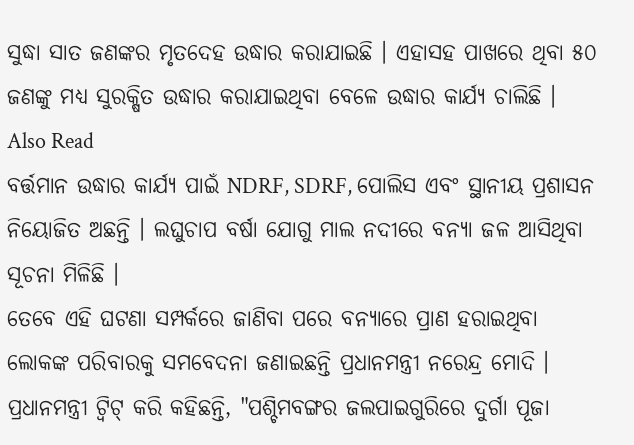ସୁଦ୍ଧା ସାତ ଜଣଙ୍କର ମୃତଦେହ ଉଦ୍ଧାର କରାଯାଇଛି । ଏହାସହ ପାଖରେ ଥିବା ୫୦ ଜଣଙ୍କୁ ମଧ୍ୟ ସୁରକ୍ଷିତ ଉଦ୍ଧାର କରାଯାଇଥିବା ବେଳେ ଉଦ୍ଧାର କାର୍ଯ୍ୟ ଚାଲିଛି ।
Also Read
ବର୍ତ୍ତମାନ ଉଦ୍ଧାର କାର୍ଯ୍ୟ ପାଇଁ NDRF, SDRF, ପୋଲିସ ଏବଂ ସ୍ଥାନୀୟ ପ୍ରଶାସନ ନିୟୋଜିତ ଅଛନ୍ତି । ଲଘୁଚାପ ବର୍ଷା ଯୋଗୁ ମାଲ ନଦୀରେ ବନ୍ୟା ଜଳ ଆସିଥିବା ସୂଚନା ମିଳିଛି ।
ତେବେ ଏହି ଘଟଣା ସମ୍ପର୍କରେ ଜାଣିବା ପରେ ବନ୍ୟାରେ ପ୍ରାଣ ହରାଇଥିବା ଲୋକଙ୍କ ପରିବାରକୁ ସମବେଦନା ଜଣାଇଛନ୍ତି ପ୍ରଧାନମନ୍ତ୍ରୀ ନରେନ୍ଦ୍ର ମୋଦି । ପ୍ରଧାନମନ୍ତ୍ରୀ ଟ୍ୱିଟ୍ କରି କହିଛନ୍ତି, "ପଶ୍ଚିମବଙ୍ଗର ଜଲପାଇଗୁରିରେ ଦୁର୍ଗା ପୂଜା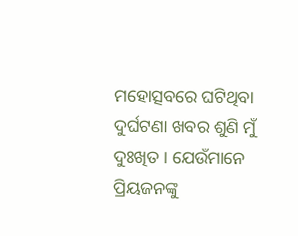ମହୋତ୍ସବରେ ଘଟିଥିବା ଦୁର୍ଘଟଣା ଖବର ଶୁଣି ମୁଁ ଦୁଃଖିତ । ଯେଉଁମାନେ ପ୍ରିୟଜନଙ୍କୁ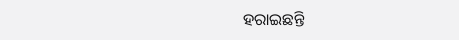ହରାଇଛନ୍ତି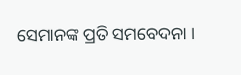ସେମାନଙ୍କ ପ୍ରତି ସମବେଦନା ।